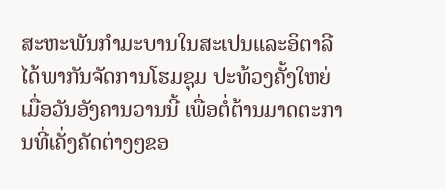ສະຫະພັນກຳມະບານໃນສະເປນແລະອິຕາລີ ໄດ້ພາກັນຈັດການໂຮມຊຸມ ປະທ້ວງຄັ້ງໃຫຍ່ ເມື່ອວັນອັງຄານວານນີ້ ເພື່ອຕໍ່ຕ້ານມາດຕະການທີ່ເຄັ່ງຄັດຕ່າງໆຂອ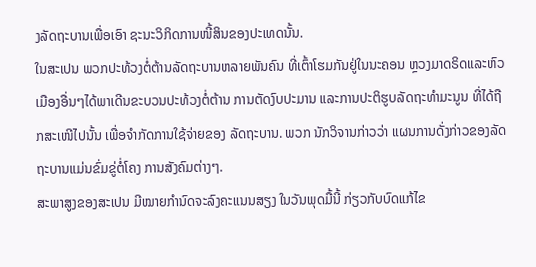ງລັດຖະບານເພື່ອເອົາ ຊະນະວິກິດການໜີ້ສິນຂອງປະເທດນັ້ນ.
ໃນສະເປນ ພວກປະທ້ວງຕໍ່ຕ້ານລັດຖະບານຫລາຍພັນຄົນ ທີ່ເຕົ້າໂຮມກັນຢູ່ໃນນະຄອນ ຫຼວງມາດຣິດແລະຫົວເມືອງອື່ນໆໄດ້ພາເດີນຂະບວນປະທ້ວງຕໍ່ຕ້ານ ການຕັດງົບປະມານ ແລະການປະຕິຮູບລັດຖະທໍາມະນູນ ທີ່ໄດ້ຖືກສະເໜີໄປນັ້ນ ເພື່ອຈຳກັດການໃຊ້ຈ່າຍຂອງ ລັດຖະບານ. ພວກ ນັກວິຈານກ່າວວ່າ ແຜນການດັ່ງກ່າວຂອງລັດຖະບານແມ່ນຂົ່ມຂູ່ຕໍ່ໂຄງ ການສັງຄົມຕ່າງໆ.
ສະພາສູງຂອງສະເປນ ມີໝາຍກໍານົດຈະລົງຄະແນນສຽງ ໃນວັນພຸດມື້ນີ້ ກ່ຽວກັບບົດແກ້ໄຂ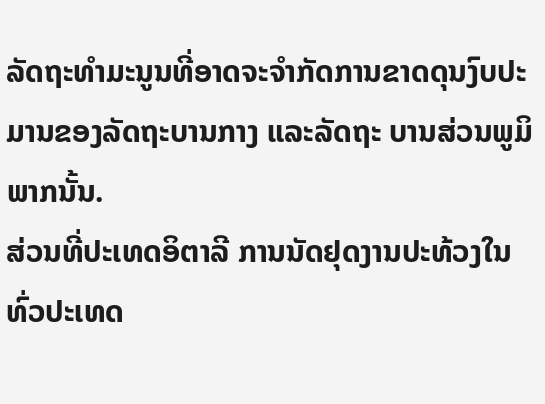ລັດຖະທໍາມະນູນທີ່ອາດຈະຈໍາກັດການຂາດດຸນງົບປະມານຂອງລັດຖະບານກາງ ແລະລັດຖະ ບານສ່ວນພູມິພາກນັ້ນ.
ສ່ວນທີ່ປະເທດອິຕາລີ ການນັດຢຸດງານປະທ້ວງໃນທົ່ວປະເທດ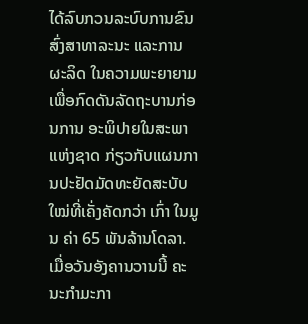ໄດ້ລົບກວນລະບົບການຂົນ ສົ່ງສາທາລະນະ ແລະການຜະລິດ ໃນຄວາມພະຍາຍາມເພື່ອກົດດັນລັດຖະບານກ່ອນການ ອະພິປາຍໃນສະພາແຫ່ງຊາດ ກ່ຽວກັບແຜນການປະຢັດມັດທະຍັດສະບັບໃໝ່ທີ່ເຄັ່ງຄັດກວ່າ ເກົ່າ ໃນມູນ ຄ່າ 65 ພັນລ້ານໂດລາ.
ເມື່ອວັນອັງຄານວານນີ້ ຄະນະກໍາມະກາ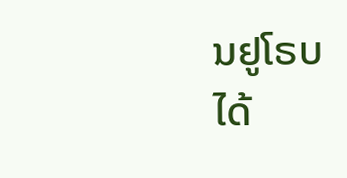ນຢູໂຣບ ໄດ້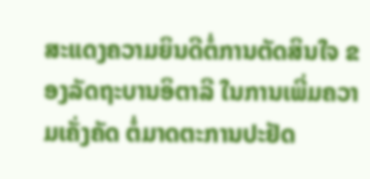ສະແດງຄວາມຍິນດີຕໍ່ການຕັດສິນໃຈ ຂອງລັດຖະບານອິຕາລີ ໃນການເພີ່ມຄວາມເຄັ່ງຄັດ ຕໍ່ມາດຕະການປະຢັດ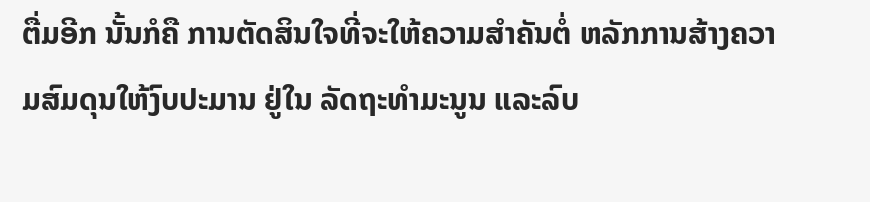ຕື່ມອີກ ນັ້ນກໍຄື ການຕັດສິນໃຈທີ່ຈະໃຫ້ຄວາມສຳຄັນຕໍ່ ຫລັກການສ້າງຄວາມສົມດຸນໃຫ້ງົບປະມານ ຢູ່ໃນ ລັດຖະທໍາມະນູນ ແລະລົບ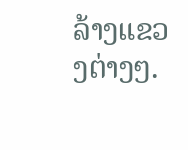ລ້າງແຂວງຕ່າງໆ.